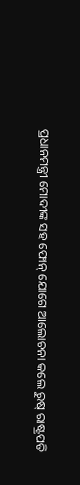ପ୍ରଧାନମନ୍ତ୍ରୀ ମୋଦୀଙ୍କ ସହ ଫୋନ୍ ଯୋଗେ ଆଲୋଚନା କଲେ ରୁଷ୍ ରାଷ୍ଟ୍ରପତି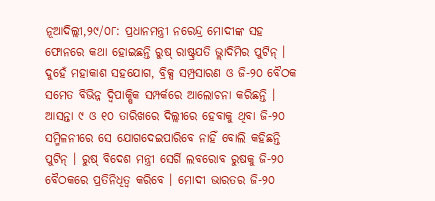ନୂଆଦିଲ୍ଲୀ,୨୯/୦୮: ପ୍ରଧାନମନ୍ତ୍ରୀ ନରେନ୍ଦ୍ର ମୋଦୀଙ୍କ ସହ ଫୋନରେ କଥା ହୋଇଛନ୍ତି ରୁଷ୍ ରାଷ୍ଟ୍ରପତି ଭ୍ଲାଦିମିର ପୁଟିନ୍ । ଦୁହେଁ ମହାକାଶ ସହଯୋଗ, ବ୍ରିକ୍ସ ସମ୍ପ୍ରସାରଣ ଓ ଜି-୨୦ ବୈଠକ ସମେତ ବିଭିନ୍ନ ଦ୍ୱିପାକ୍ଷିକ ସମ୍ପର୍କରେ ଆଲୋଚନା କରିଛନ୍ତି । ଆସନ୍ତା ୯ ଓ ୧୦ ତାରିଖରେ ଦିଲ୍ଲୀରେ ହେବାକୁ ଥିବା ଜି-୨୦ ସମ୍ମିଳନୀରେ ସେ ଯୋଗଦେଇପାରିବେ ନାହିଁ ବୋଲି କହିଛନ୍ତି ପୁଟିନ୍ । ରୁଷ୍ ବିଦେଶ ମନ୍ତ୍ରୀ ସେର୍ଗି ଲବରୋବ ରୁଷକୁ ଜି-୨୦ ବୈଠକରେ ପ୍ରତିନିଧିତ୍ୱ କରିବେ । ମୋଦୀ ଭାରତର ଜି-୨୦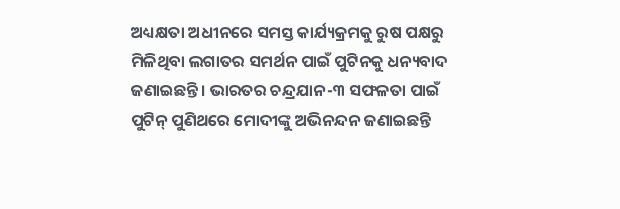ଅଧ୍ୟକ୍ଷତା ଅଧୀନରେ ସମସ୍ତ କାର୍ଯ୍ୟକ୍ରମକୁ ରୁଷ ପକ୍ଷରୁ ମିଳିଥିବା ଲଗାତର ସମର୍ଥନ ପାଇଁ ପୁଟିନକୁ ଧନ୍ୟବାଦ ଜଣାଇଛନ୍ତି । ଭାରତର ଚନ୍ଦ୍ରଯାନ-୩ ସଫଳତା ପାଇଁ ପୁଟିନ୍ ପୁଣିଥରେ ମୋଦୀଙ୍କୁ ଅଭିନନ୍ଦନ ଜଣାଇଛନ୍ତି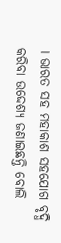। ଭାରତ ସହ ମହାକାଶ ସହଯୋଗ ବୃଦ୍ଧି କରିବା ଉଦ୍ଦେଶ୍ୟ ଜଣାଇଛନ୍ତି ବୋଲି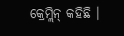କ୍ରେମ୍ଲିନ୍ କହିଛି ।